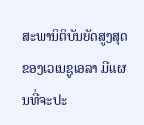ສະພານິຕິບັນຍັດສູງສຸດຂອງເວເນຊູເອລາ ມີແຜນທີ່ຈະປະ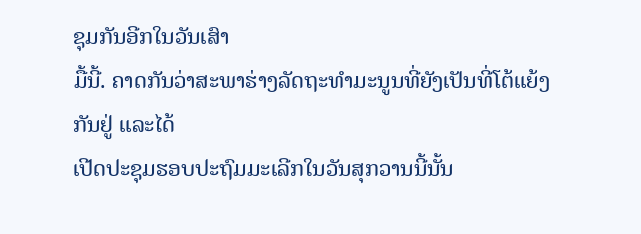ຊຸມກັນອີກໃນວັນເສົາ
ມື້ນີ້. ຄາດກັນວ່າສະພາຮ່າງລັດຖະທໍາມະນູນທີ່ຍັງເປັນທີ່ໂຕ້ແຍ້ງກັນຢູ່ ແລະໄດ້
ເປີດປະຊຸມຮອບປະຖົມມະເລີກໃນວັນສຸກວານນີ້ນັ້ນ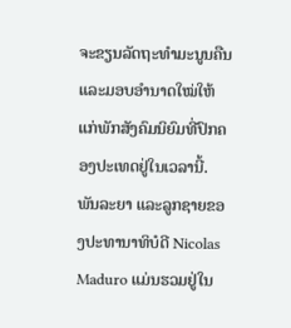ຈະຂຽນລັດຖະທໍາມະນູນຄືນ
ແລະມອບອໍານາດໃໝ່ໃຫ້ແກ່ພັກສັງຄົມນິຍົມທີ່ປົກຄອງປະເທດຢູ່ໃນເວລານີ້.
ພັນລະຍາ ແລະລູກຊາຍຂອງປະທານາທິບໍດີ Nicolas Maduro ແມ່ນຮວມຢູ່ໃນ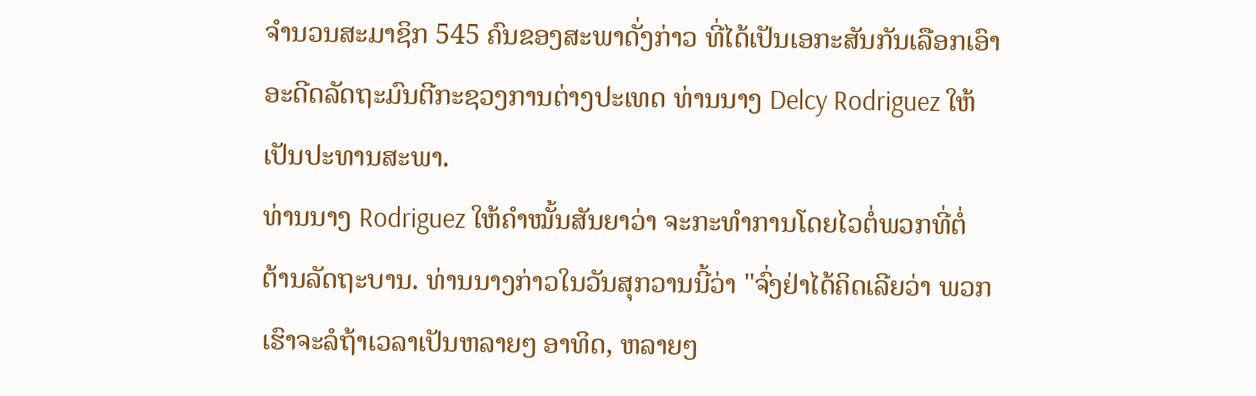ຈໍານວນສະມາຊິກ 545 ຄົນຂອງສະພາດັ່ງກ່າວ ທີ່ໄດ້ເປັນເອກະສັນກັນເລືອກເອົາ
ອະດີດລັດຖະມົນຕີກະຊວງການຕ່າງປະເທດ ທ່ານນາງ Delcy Rodriguez ໃຫ້
ເປັນປະທານສະພາ.
ທ່ານນາງ Rodriguez ໃຫ້ຄໍາໝັ້ນສັນຍາວ່າ ຈະກະທໍາການໂດຍໄວຕໍ່ພວກທີ່ຕໍ່
ຕ້ານລັດຖະບານ. ທ່ານນາງກ່າວໃນວັນສຸກວານນີ້ວ່າ "ຈົ່ງຢ່າໄດ້ຄິດເລີຍວ່າ ພວກ
ເຮົາຈະລໍຖ້າເວລາເປັນຫລາຍໆ ອາທິດ, ຫລາຍໆ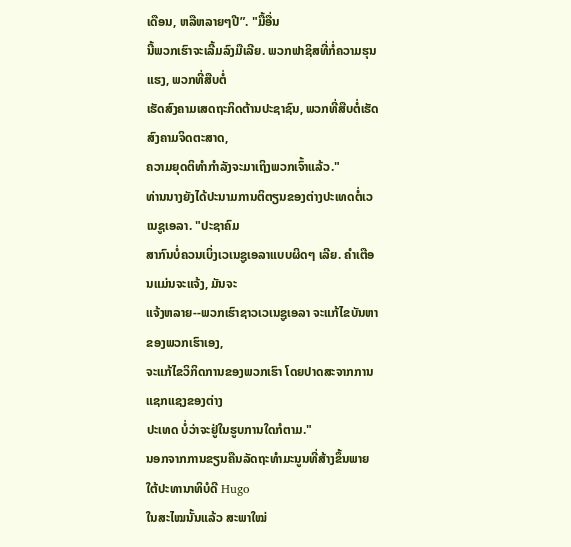ເດືອນ, ຫລືຫລາຍໆປີ”. "ມື້ອື່ນ
ນີ້ພວກເຮົາຈະເລີ້ມລົງມືເລີຍ. ພວກຟາຊິສທີ່ກໍ່ຄວາມຮຸນແຮງ, ພວກທີ່ສືບຕໍ່
ເຮັດສົງຄາມເສດຖະກິດຕ້ານປະຊາຊົນ, ພວກທີ່ສືບຕໍ່ເຮັດສົງຄາມຈິດຕະສາດ,
ຄວາມຍຸດຕິທໍາກຳລັງຈະມາເຖິງພວກເຈົ້າແລ້ວ."
ທ່ານນາງຍັງໄດ້ປະນາມການຕິຕຽນຂອງຕ່າງປະເທດຕໍ່ເວເນຊູເອລາ. "ປະຊາຄົມ
ສາກົນບໍ່ຄວນເບິ່ງເວເນຊູເອລາແບບຜິດໆ ເລີຍ. ຄໍາເຕືອນແມ່ນຈະແຈ້ງ, ມັນຈະ
ແຈ້ງຫລາຍ--ພວກເຮົາຊາວເວເນຊູເອລາ ຈະແກ້ໄຂບັນຫາຂອງພວກເຮົາເອງ,
ຈະແກ້ໄຂວິກິດການຂອງພວກເຮົາ ໂດຍປາດສະຈາກການແຊກແຊງຂອງຕ່າງ
ປະເທດ ບໍ່ວ່າຈະຢູ່ໃນຮູບການໃດກໍຕາມ."
ນອກຈາກການຂຽນຄືນລັດຖະທໍາມະນູນທີ່ສ້າງຂຶ້ນພາຍໃຕ້ປະທານາທິບໍດີ Hugo
ໃນສະໄໝນັ້ນແລ້ວ ສະພາໃໝ່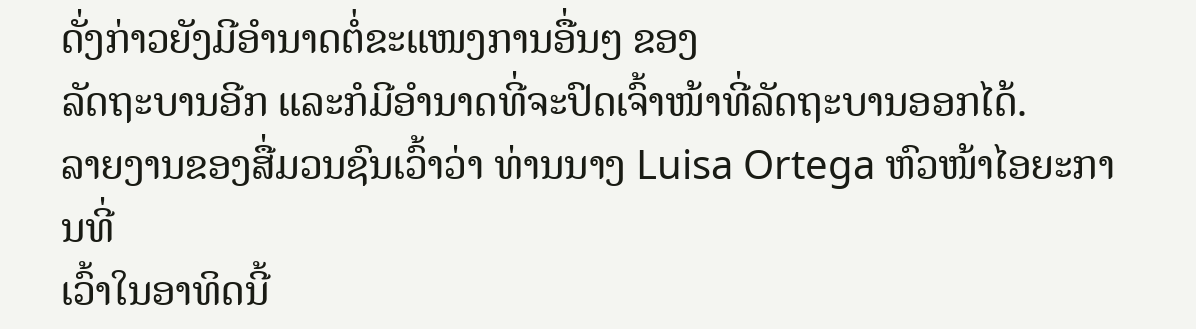ດັ່ງກ່າວຍັງມີອໍານາດຕໍ່ຂະແໜງການອື່ນໆ ຂອງ
ລັດຖະບານອີກ ແລະກໍມີອໍານາດທີ່ຈະປົດເຈົ້າໜ້າທີ່ລັດຖະບານອອກໄດ້.
ລາຍງານຂອງສື່ມວນຊົນເວົ້າວ່າ ທ່ານນາງ Luisa Ortega ຫົວໜ້າໄອຍະການທີ່
ເວົ້າໃນອາທິດນີ້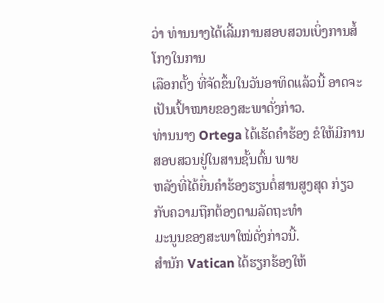ວ່າ ທ່ານນາງໄດ້ເລີ້ມການສອບສວນເບິ່ງການສໍ້ໂກງໃນການ
ເລືອກຕັ້ງ ທີ່ຈັດຂຶ້ນໃນວັນອາທິດແລ້ວນີ້ ອາດຈະເປັນເປົ້າໝາຍຂອງສະພາດັ່ງກ່າວ.
ທ່ານນາງ Ortega ໄດ້ເຮັດຄໍາຮ້ອງ ຂໍໃຫ້ມີການສອບສວນຢູ່ໃນສານຊັ້ນຕົ້ນ ພາຍ
ຫລັງທີ່ໄດ້ຍື່ນຄໍາຮ້ອງຮຽນຕໍ່ສານສູງສຸດ ກ່ຽວກັບຄວາມຖືກຕ້ອງຕາມລັດຖະທໍາ
ມະນູນຂອງສະພາໃໝ່ດັ່ງກ່າວນີ້.
ສໍານັກ Vatican ໄດ້ຮຽກຮ້ອງໃຫ້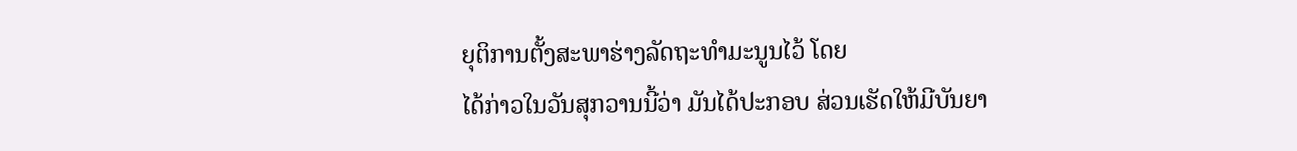ຍຸຕິການຕັ້ງສະພາຮ່າງລັດຖະທໍາມະນູນໄວ້ ໂດຍ
ໄດ້ກ່າວໃນວັນສຸກວານນີ້ວ່າ ມັນໄດ້ປະກອບ ສ່ວນເຮັດໃຫ້ມີບັນຍາ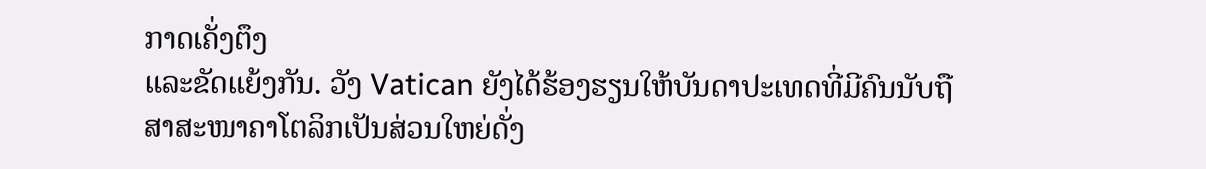ກາດເຄັ່ງຕຶງ
ແລະຂັດແຍ້ງກັນ. ວັງ Vatican ຍັງໄດ້ຮ້ອງຮຽນໃຫ້ບັນດາປະເທດທີ່ມີຄົນນັບຖື
ສາສະໜາຄາໂຕລິກເປັນສ່ວນໃຫຍ່ດັ່ງ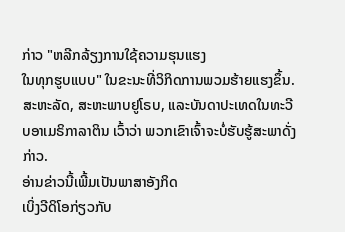ກ່າວ "ຫລີກລ້ຽງການໃຊ້ຄວາມຮຸນແຮງ
ໃນທຸກຮູບແບບ" ໃນຂະນະທີ່ວິກິດການພວມຮ້າຍແຮງຂຶ້ນ.
ສະຫະລັດ, ສະຫະພາບຢູໂຣບ, ແລະບັນດາປະເທດໃນທະວີບອາເມຣິກາລາຕິນ ເວົ້າວ່າ ພວກເຂົາເຈົ້າຈະບໍ່ຮັບຮູ້ສະພາດັ່ງກ່າວ.
ອ່ານຂ່າວນີ້ເພີ້ມເປັນພາສາອັງກິດ
ເບິ່ງວີດິໂອກ່ຽວກັບ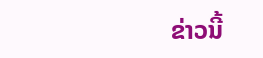ຂ່າວນີ້